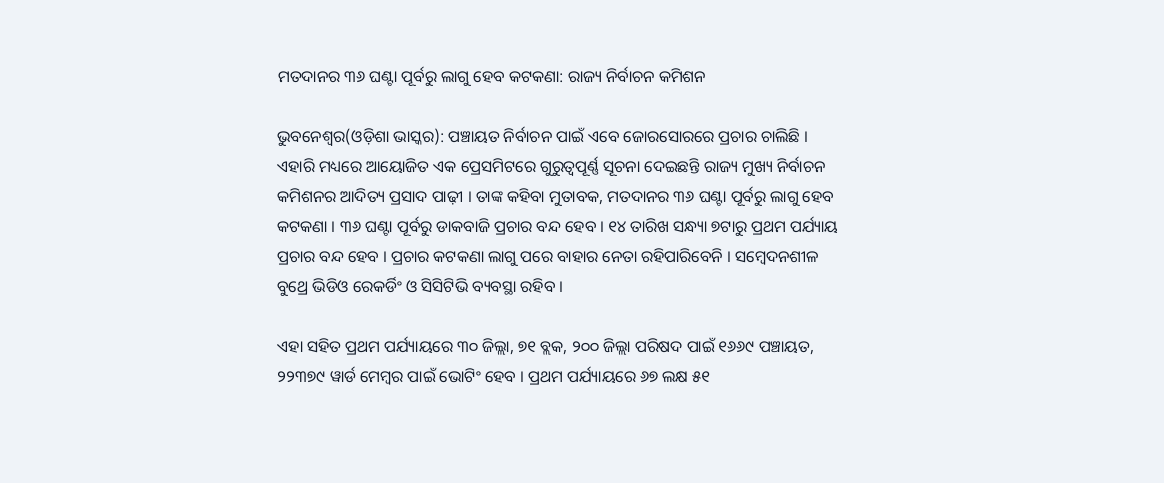ମତଦାନର ୩୬ ଘଣ୍ଟା ପୂର୍ବରୁ ଲାଗୁ ହେବ କଟକଣା: ରାଜ୍ୟ ନିର୍ବାଚନ କମିଶନ

ଭୁବନେଶ୍ୱର(ଓଡ଼ିଶା ଭାସ୍କର): ପଞ୍ଚାୟତ ନିର୍ବାଚନ ପାଇଁ ଏବେ ଜୋରସୋରରେ ପ୍ରଚାର ଚାଲିଛି । ଏହାରି ମଧ୍ୟରେ ଆୟୋଜିତ ଏକ ପ୍ରେସମିଟରେ ଗୁରୁତ୍ୱପୂର୍ଣ୍ଣ ସୂଚନା ଦେଇଛନ୍ତି ରାଜ୍ୟ ମୁଖ୍ୟ ନିର୍ବାଚନ କମିଶନର ଆଦିତ୍ୟ ପ୍ରସାଦ ପାଢ଼ୀ । ତାଙ୍କ କହିବା ମୁତାବକ, ମତଦାନର ୩୬ ଘଣ୍ଟା ପୂର୍ବରୁ ଲାଗୁ ହେବ କଟକଣା । ୩୬ ଘଣ୍ଟା ପୂର୍ବରୁ ଡାକବାଜି ପ୍ରଚାର ବନ୍ଦ ହେବ । ୧୪ ତାରିଖ ସନ୍ଧ୍ୟା ୭ଟାରୁ ପ୍ରଥମ ପର୍ଯ୍ୟାୟ ପ୍ରଚାର ବନ୍ଦ ହେବ । ପ୍ରଚାର କଟକଣା ଲାଗୁ ପରେ ବାହାର ନେତା ରହିପାରିବେନି । ସମ୍ବେଦନଶୀଳ ବୁଥ୍ରେ ଭିଡିଓ ରେକର୍ଡିଂ ଓ ସିସିଟିଭି ବ୍ୟବସ୍ଥା ରହିବ ।

ଏହା ସହିତ ପ୍ରଥମ ପର୍ଯ୍ୟାୟରେ ୩୦ ଜିଲ୍ଲା, ୭୧ ବ୍ଲକ, ୨୦୦ ଜିଲ୍ଲା ପରିଷଦ ପାଇଁ ୧୬୬୯ ପଞ୍ଚାୟତ, ୨୨୩୭୯ ୱାର୍ଡ ମେମ୍ବର ପାଇଁ ଭୋଟିଂ ହେବ । ପ୍ରଥମ ପର୍ଯ୍ୟାୟରେ ୬୭ ଲକ୍ଷ ୫୧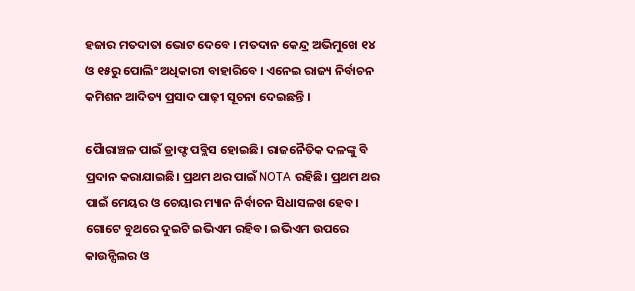ହଜାର ମତଦାତା ଭୋଟ ଦେବେ । ମତଦାନ କେନ୍ଦ୍ର ଅଭିମୁଖେ ୧୪ ଓ ୧୫ରୁ ପୋଲିଂ ଅଧିକାରୀ ବାହାରିବେ । ଏନେଇ ରାଜ୍ୟ ନିର୍ବାଚନ କମିଶନ ଆଦିତ୍ୟ ପ୍ରସାଦ ପାଢ଼ୀ ସୂଚନା ଦେଇଛନ୍ତି ।

ପୋୖରାଞ୍ଚଳ ପାଇଁ ଡ୍ରାଫ୍ଟ ପବ୍ଲିସ ହୋଇଛି। ରାଜନୈତିକ ଦଳଙ୍କୁ ବି ପ୍ରଦାନ କରାଯାଇଛି। ପ୍ରଥମ ଥର ପାଇଁ NOTA ରହିଛି। ପ୍ରଥମ ଥର ପାଇଁ ମେୟର ଓ ଚେୟାର ମ୍ୟାନ ନିର୍ବାଚନ ସିଧାସଳଖ ହେବ। ଗୋଟେ ବୁଥରେ ଦୁଇଟି ଇଭିଏମ ରହିବ। ଇଭିଏମ ଉପରେ କାଉନ୍ସିଲର ଓ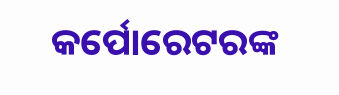କର୍ପୋରେଟରଙ୍କ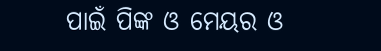ପାଇଁ ପିଙ୍କ ଓ ମେୟର ଓ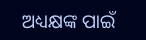ଅଧ୍ୟକ୍ଷଙ୍କ ପାଇଁ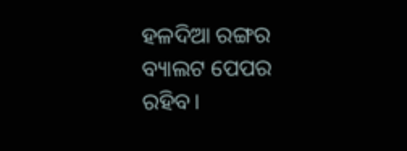ହଳଦିଆ ରଙ୍ଗର ବ୍ୟାଲଟ ପେପର ରହିବ।